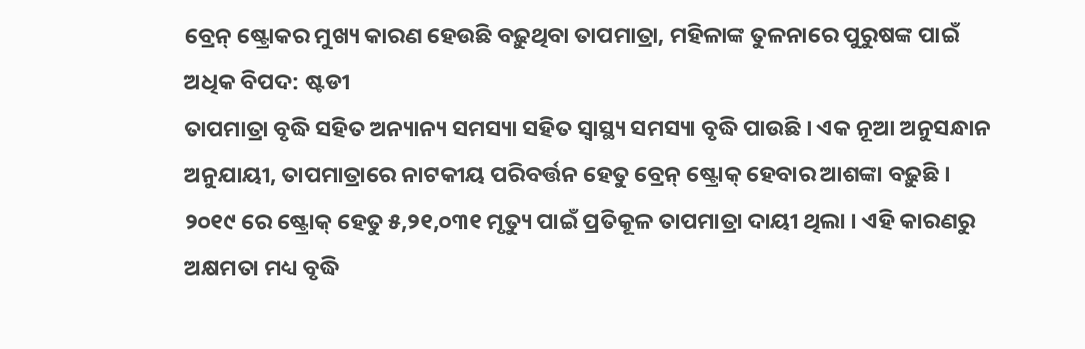ବ୍ରେନ୍ ଷ୍ଟ୍ରୋକର ମୁଖ୍ୟ କାରଣ ହେଉଛି ବଢ଼ୁଥିବା ତାପମାତ୍ରା, ମହିଳାଙ୍କ ତୁଳନାରେ ପୁରୁଷଙ୍କ ପାଇଁ ଅଧିକ ବିପଦ: ଷ୍ଟଡୀ
ତାପମାତ୍ରା ବୃଦ୍ଧି ସହିତ ଅନ୍ୟାନ୍ୟ ସମସ୍ୟା ସହିତ ସ୍ୱାସ୍ଥ୍ୟ ସମସ୍ୟା ବୃଦ୍ଧି ପାଉଛି । ଏକ ନୂଆ ଅନୁସନ୍ଧାନ ଅନୁଯାୟୀ, ତାପମାତ୍ରାରେ ନାଟକୀୟ ପରିବର୍ତ୍ତନ ହେତୁ ବ୍ରେନ୍ ଷ୍ଟ୍ରୋକ୍ ହେବାର ଆଶଙ୍କା ବଢ଼ୁଛି ।
୨୦୧୯ ରେ ଷ୍ଟ୍ରୋକ୍ ହେତୁ ୫,୨୧,୦୩୧ ମୃତ୍ୟୁ ପାଇଁ ପ୍ରତିକୂଳ ତାପମାତ୍ରା ଦାୟୀ ଥିଲା । ଏହି କାରଣରୁ ଅକ୍ଷମତା ମଧ୍ୟ ବୃଦ୍ଧି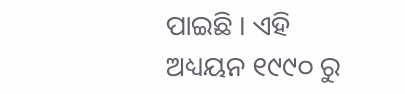ପାଇଛି । ଏହି ଅଧ୍ୟୟନ ୧୯୯୦ ରୁ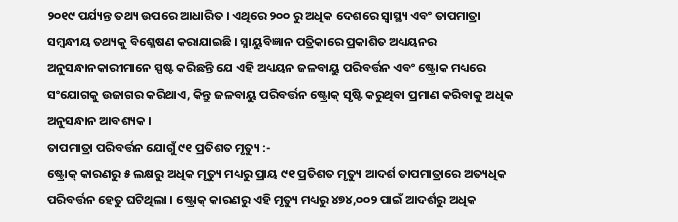୨୦୧୯ ପର୍ଯ୍ୟନ୍ତ ତଥ୍ୟ ଉପରେ ଆଧାରିତ । ଏଥିରେ ୨୦୦ ରୁ ଅଧିକ ଦେଶରେ ସ୍ୱାସ୍ଥ୍ୟ ଏବଂ ତାପମାତ୍ରା ସମ୍ବନ୍ଧୀୟ ତଥ୍ୟକୁ ବିଶ୍ଳେଷଣ କରାଯାଇଛି । ସ୍ନାୟୁବିଜ୍ଞାନ ପତ୍ରିକାରେ ପ୍ରକାଶିତ ଅଧ୍ୟୟନର ଅନୁସନ୍ଧାନକାରୀମାନେ ସ୍ପଷ୍ଟ କରିଛନ୍ତି ଯେ ଏହି ଅଧ୍ୟୟନ ଜଳବାୟୁ ପରିବର୍ତ୍ତନ ଏବଂ ଷ୍ଟ୍ରୋକ ମଧ୍ୟରେ ସଂଯୋଗକୁ ଉଜାଗର କରିଥାଏ, କିନ୍ତୁ ଜଳବାୟୁ ପରିବର୍ତ୍ତନ ଷ୍ଟ୍ରୋକ୍ ସୃଷ୍ଟି କରୁଥିବା ପ୍ରମାଣ କରିବାକୁ ଅଧିକ ଅନୁସନ୍ଧାନ ଆବଶ୍ୟକ ।
ତାପମାତ୍ରା ପରିବର୍ତ୍ତନ ଯୋଗୁଁ ୯୧ ପ୍ରତିଶତ ମୃତ୍ୟୁ :-
ଷ୍ଟ୍ରୋକ୍ କାରଣରୁ ୫ ଲକ୍ଷରୁ ଅଧିକ ମୃତ୍ୟୁ ମଧ୍ୟରୁ ପ୍ରାୟ ୯୧ ପ୍ରତିଶତ ମୃତ୍ୟୁ ଆଦର୍ଶ ତାପମାତ୍ରାରେ ଅତ୍ୟଧିକ ପରିବର୍ତ୍ତନ ହେତୁ ଘଟିଥିଲା । ଷ୍ଟ୍ରୋକ୍ କାରଣରୁ ଏହି ମୃତ୍ୟୁ ମଧ୍ୟରୁ ୪୭୪,୦୦୨ ପାଇଁ ଆଦର୍ଶରୁ ଅଧିକ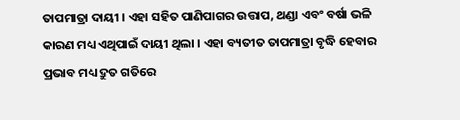ତାପମାତ୍ରା ଦାୟୀ । ଏହା ସହିତ ପାଣିପାଗର ଉତ୍ତାପ, ଥଣ୍ଡା ଏବଂ ବର୍ଷା ଭଳି କାରଣ ମଧ୍ୟ ଏଥିପାଇଁ ଦାୟୀ ଥିଲା । ଏହା ବ୍ୟତୀତ ତାପମାତ୍ରା ବୃଦ୍ଧି ହେବାର ପ୍ରଭାବ ମଧ୍ୟ ଦ୍ରୁତ ଗତିରେ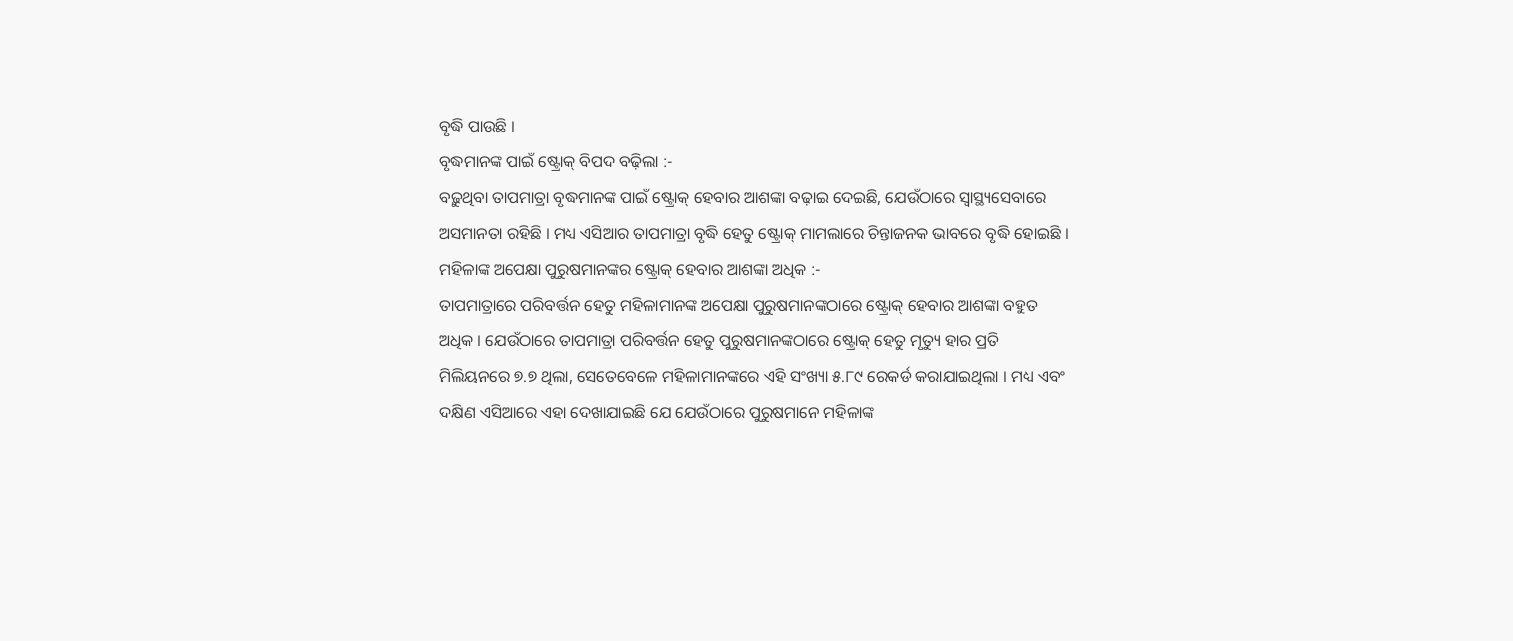ବୃଦ୍ଧି ପାଉଛି ।
ବୃଦ୍ଧମାନଙ୍କ ପାଇଁ ଷ୍ଟ୍ରୋକ୍ ବିପଦ ବଢ଼ିଲା :-
ବଢ଼ୁଥିବା ତାପମାତ୍ରା ବୃଦ୍ଧମାନଙ୍କ ପାଇଁ ଷ୍ଟ୍ରୋକ୍ ହେବାର ଆଶଙ୍କା ବଢ଼ାଇ ଦେଇଛି, ଯେଉଁଠାରେ ସ୍ୱାସ୍ଥ୍ୟସେବାରେ ଅସମାନତା ରହିଛି । ମଧ୍ୟ ଏସିଆର ତାପମାତ୍ରା ବୃଦ୍ଧି ହେତୁ ଷ୍ଟ୍ରୋକ୍ ମାମଲାରେ ଚିନ୍ତାଜନକ ଭାବରେ ବୃଦ୍ଧି ହୋଇଛି ।
ମହିଳାଙ୍କ ଅପେକ୍ଷା ପୁରୁଷମାନଙ୍କର ଷ୍ଟ୍ରୋକ୍ ହେବାର ଆଶଙ୍କା ଅଧିକ :-
ତାପମାତ୍ରାରେ ପରିବର୍ତ୍ତନ ହେତୁ ମହିଳାମାନଙ୍କ ଅପେକ୍ଷା ପୁରୁଷମାନଙ୍କଠାରେ ଷ୍ଟ୍ରୋକ୍ ହେବାର ଆଶଙ୍କା ବହୁତ ଅଧିକ । ଯେଉଁଠାରେ ତାପମାତ୍ରା ପରିବର୍ତ୍ତନ ହେତୁ ପୁରୁଷମାନଙ୍କଠାରେ ଷ୍ଟ୍ରୋକ୍ ହେତୁ ମୃତ୍ୟୁ ହାର ପ୍ରତି ମିଲିୟନରେ ୭.୭ ଥିଲା, ସେତେବେଳେ ମହିଳାମାନଙ୍କରେ ଏହି ସଂଖ୍ୟା ୫.୮୯ ରେକର୍ଡ କରାଯାଇଥିଲା । ମଧ୍ୟ ଏବଂ ଦକ୍ଷିଣ ଏସିଆରେ ଏହା ଦେଖାଯାଇଛି ଯେ ଯେଉଁଠାରେ ପୁରୁଷମାନେ ମହିଳାଙ୍କ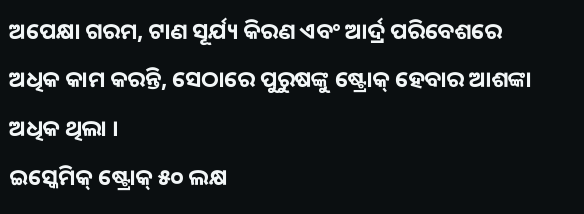ଅପେକ୍ଷା ଗରମ, ଟାଣ ସୂର୍ଯ୍ୟ କିରଣ ଏବଂ ଆର୍ଦ୍ର ପରିବେଶରେ ଅଧିକ କାମ କରନ୍ତି, ସେଠାରେ ପୁରୁଷଙ୍କୁ ଷ୍ଟ୍ରୋକ୍ ହେବାର ଆଶଙ୍କା ଅଧିକ ଥିଲା ।
ଇସ୍କେମିକ୍ ଷ୍ଟ୍ରୋକ୍ ୫୦ ଲକ୍ଷ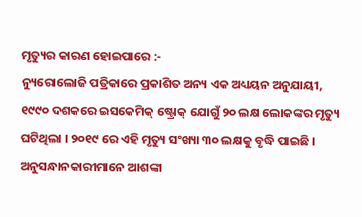ମୃତ୍ୟୁର କାରଣ ହୋଇପାରେ :-
ନ୍ୟୁରୋଲୋଜି ପତ୍ରିକାରେ ପ୍ରକାଶିତ ଅନ୍ୟ ଏକ ଅଧ୍ୟୟନ ଅନୁଯାୟୀ, ୧୯୯୦ ଦଶକରେ ଇସକେମିକ୍ ଷ୍ଟ୍ରୋକ୍ ଯୋଗୁଁ ୨୦ ଲକ୍ଷ ଲୋକଙ୍କର ମୃତ୍ୟୁ ଘଟିଥିଲା । ୨୦୧୯ ରେ ଏହି ମୃତ୍ୟୁ ସଂଖ୍ୟା ୩୦ ଲକ୍ଷକୁ ବୃଦ୍ଧି ପାଇଛି । ଅନୁସନ୍ଧାନକାରୀମାନେ ଆଶଙ୍କା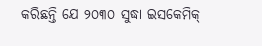କରିଛନ୍ତି ଯେ ୨୦୩୦ ସୁଦ୍ଧା ଇସକେମିକ୍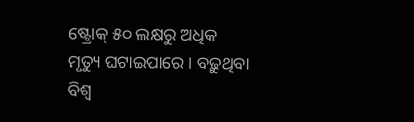ଷ୍ଟ୍ରୋକ୍ ୫୦ ଲକ୍ଷରୁ ଅଧିକ ମୃତ୍ୟୁ ଘଟାଇପାରେ । ବଢ଼ୁଥିବା ବିଶ୍ୱ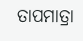ତାପମାତ୍ରା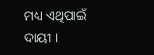ମଧ୍ୟ ଏଥିପାଇଁ ଦାୟୀ ।